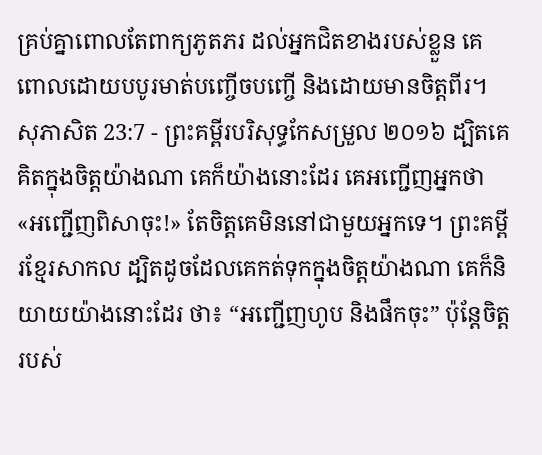គ្រប់គ្នាពោលតែពាក្យភូតភរ ដល់អ្នកជិតខាងរបស់ខ្លួន គេពោលដោយបបូរមាត់បញ្ចើចបញ្ចើ និងដោយមានចិត្តពីរ។
សុភាសិត 23:7 - ព្រះគម្ពីរបរិសុទ្ធកែសម្រួល ២០១៦ ដ្បិតគេគិតក្នុងចិត្តយ៉ាងណា គេក៏យ៉ាងនោះដែរ គេអញ្ជើញអ្នកថា «អញ្ជើញពិសាចុះ!» តែចិត្តគេមិននៅជាមួយអ្នកទេ។ ព្រះគម្ពីរខ្មែរសាកល ដ្បិតដូចដែលគេកត់ទុកក្នុងចិត្តយ៉ាងណា គេក៏និយាយយ៉ាងនោះដែរ ថា៖ “អញ្ជើញហូប និងផឹកចុះ” ប៉ុន្តែចិត្តរបស់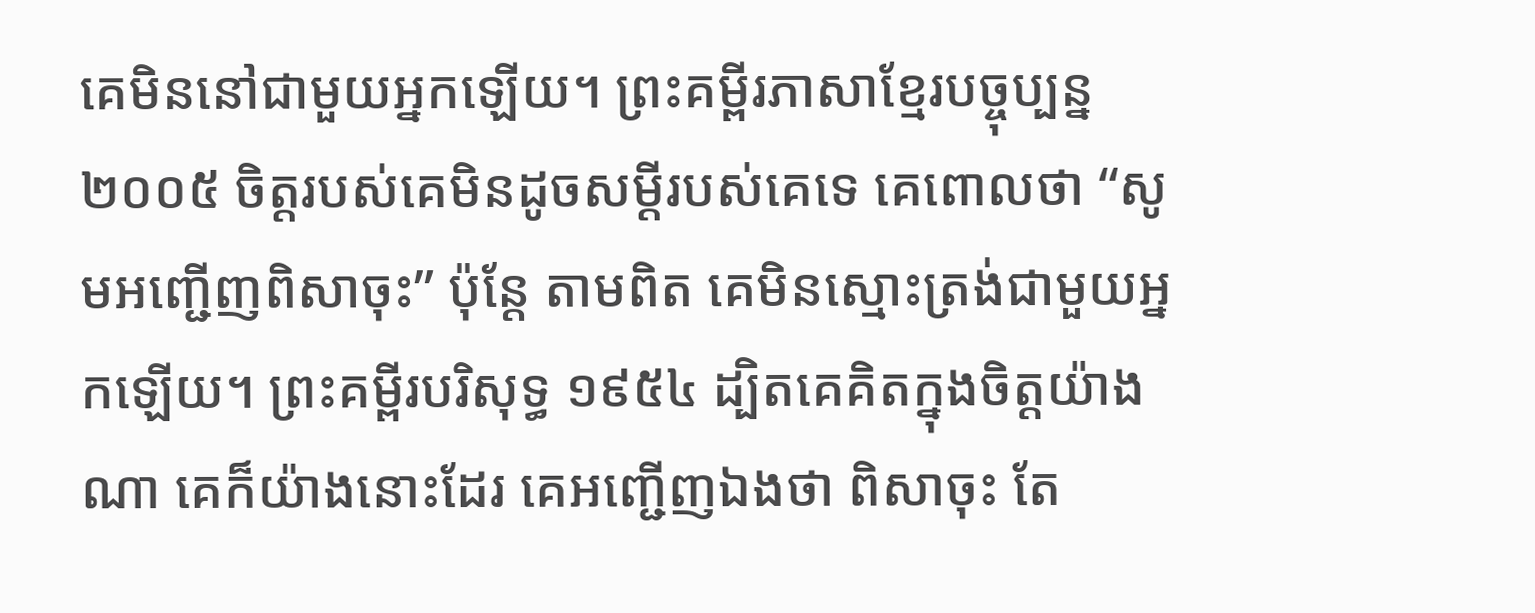គេមិននៅជាមួយអ្នកឡើយ។ ព្រះគម្ពីរភាសាខ្មែរបច្ចុប្បន្ន ២០០៥ ចិត្តរបស់គេមិនដូចសម្ដីរបស់គេទេ គេពោលថា “សូមអញ្ជើញពិសាចុះ” ប៉ុន្តែ តាមពិត គេមិនស្មោះត្រង់ជាមួយអ្នកឡើយ។ ព្រះគម្ពីរបរិសុទ្ធ ១៩៥៤ ដ្បិតគេគិតក្នុងចិត្តយ៉ាងណា គេក៏យ៉ាងនោះដែរ គេអញ្ជើញឯងថា ពិសាចុះ តែ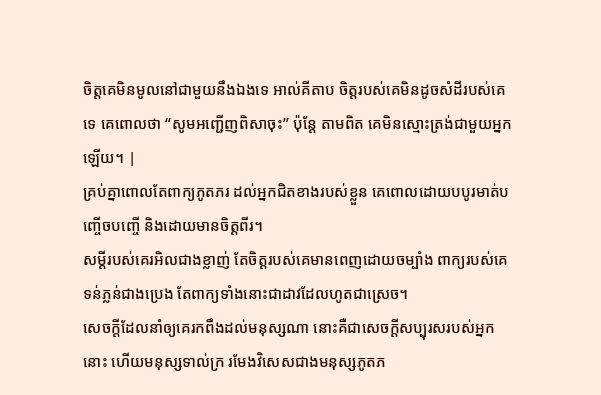ចិត្តគេមិនមូលនៅជាមួយនឹងឯងទេ អាល់គីតាប ចិត្តរបស់គេមិនដូចសំដីរបស់គេទេ គេពោលថា “សូមអញ្ជើញពិសាចុះ” ប៉ុន្តែ តាមពិត គេមិនស្មោះត្រង់ជាមួយអ្នកឡើយ។ |
គ្រប់គ្នាពោលតែពាក្យភូតភរ ដល់អ្នកជិតខាងរបស់ខ្លួន គេពោលដោយបបូរមាត់បញ្ចើចបញ្ចើ និងដោយមានចិត្តពីរ។
សម្ដីរបស់គេរអិលជាងខ្លាញ់ តែចិត្តរបស់គេមានពេញដោយចម្បាំង ពាក្យរបស់គេទន់ភ្លន់ជាងប្រេង តែពាក្យទាំងនោះជាដាវដែលហូតជាស្រេច។
សេចក្ដីដែលនាំឲ្យគេរកពឹងដល់មនុស្សណា នោះគឺជាសេចក្ដីសប្បុរសរបស់អ្នកនោះ ហើយមនុស្សទាល់ក្រ រមែងវិសេសជាងមនុស្សភូតភ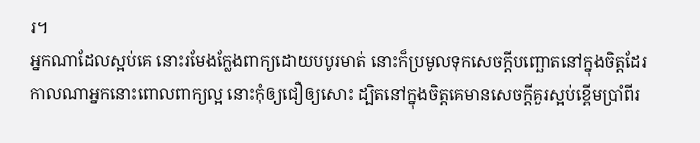រ។
អ្នកណាដែលស្អប់គេ នោះរមែងក្លែងពាក្យដោយបបូរមាត់ នោះក៏ប្រមូលទុកសេចក្ដីបញ្ឆោតនៅក្នុងចិត្តដែរ
កាលណាអ្នកនោះពោលពាក្យល្អ នោះកុំឲ្យជឿឲ្យសោះ ដ្បិតនៅក្នុងចិត្តគេមានសេចក្ដីគួរស្អប់ខ្ពើមប្រាំពីរ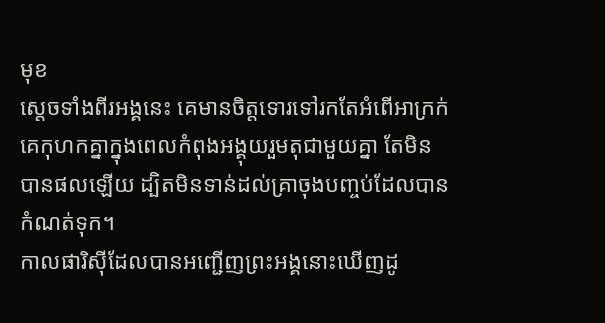មុខ
ស្តេចទាំងពីរអង្គនេះ គេមានចិត្តទោរទៅរកតែអំពើអាក្រក់ គេកុហកគ្នាក្នុងពេលកំពុងអង្គុយរួមតុជាមួយគ្នា តែមិនបានផលឡើយ ដ្បិតមិនទាន់ដល់គ្រាចុងបញ្ចប់ដែលបានកំណត់ទុក។
កាលផារិស៊ីដែលបានអញ្ជើញព្រះអង្គនោះឃើញដូ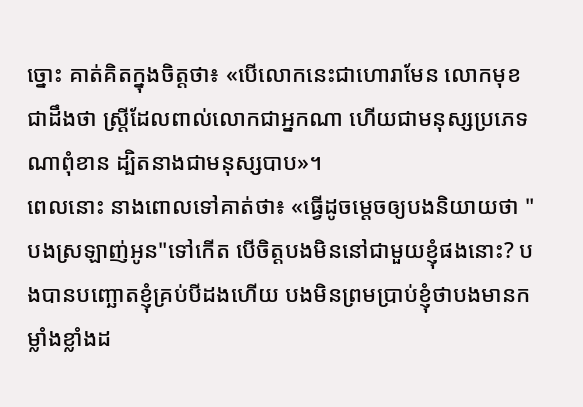ច្នោះ គាត់គិតក្នុងចិត្តថា៖ «បើលោកនេះជាហោរាមែន លោកមុខជាដឹងថា ស្ត្រីដែលពាល់លោកជាអ្នកណា ហើយជាមនុស្សប្រភេទណាពុំខាន ដ្បិតនាងជាមនុស្សបាប»។
ពេលនោះ នាងពោលទៅគាត់ថា៖ «ធ្វើដូចម្តេចឲ្យបងនិយាយថា "បងស្រឡាញ់អូន"ទៅកើត បើចិត្តបងមិននៅជាមួយខ្ញុំផងនោះ? បងបានបញ្ឆោតខ្ញុំគ្រប់បីដងហើយ បងមិនព្រមប្រាប់ខ្ញុំថាបងមានកម្លាំងខ្លាំងដ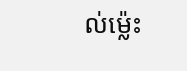ល់ម៉្លេះ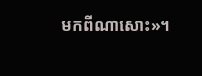មកពីណាសោះ»។